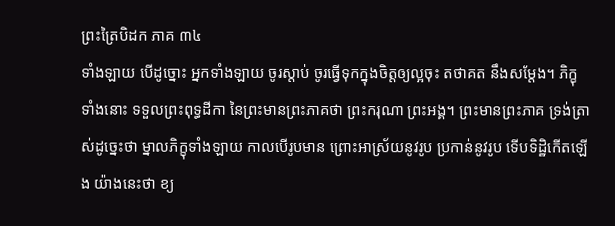ព្រះត្រៃបិដក ភាគ ៣៤
ទាំងឡាយ បើដូច្នោះ អ្នកទាំងឡាយ ចូរស្តាប់ ចូរធ្វើទុកក្នុងចិត្តឲ្យល្អចុះ តថាគត នឹងសម្តែង។ ភិក្ខុទាំងនោះ ទទួលព្រះពុទ្ធដីកា នៃព្រះមានព្រះភាគថា ព្រះករុណា ព្រះអង្គ។ ព្រះមានព្រះភាគ ទ្រង់ត្រាស់ដូច្នេះថា ម្នាលភិក្ខុទាំងឡាយ កាលបើរូបមាន ព្រោះអាស្រ័យនូវរូប ប្រកាន់នូវរូប ទើបទិដ្ឋិកើតឡើង យ៉ាងនេះថា ខ្យ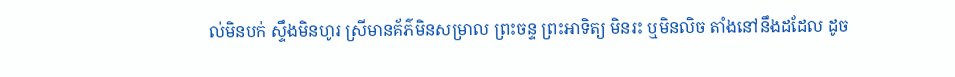ល់មិនបក់ ស្ទឹងមិនហូរ ស្រីមានគ័ភ៌មិនសម្រាល ព្រះចន្ទ ព្រះអាទិត្យ មិនរះ ឬមិនលិច តាំងនៅនឹងដដែល ដូច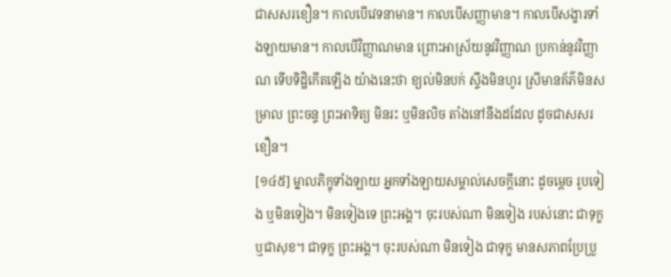ជាសសរខឿន។ កាលបើវេទនាមាន។ កាលបើសញ្ញាមាន។ កាលបើសង្ខារទាំងឡាយមាន។ កាលបើវិញ្ញាណមាន ព្រោះអាស្រ័យនូវវិញ្ញាណ ប្រកាន់នូវវិញ្ញាណ ទើបទិដ្ឋិកើតឡើង យ៉ាងនេះថា ខ្យល់មិនបក់ ស្ទឹងមិនហូរ ស្រីមានគ័ភ៌មិនសម្រាល ព្រះចន្ទ ព្រះអាទិត្យ មិនរះ ឬមិនលិច តាំងនៅនឹងដដែល ដូចជាសសរខឿន។
[១៤៥] ម្នាលភិក្ខុទាំងឡាយ អ្នកទាំងឡាយសម្គាល់សេចក្តីនោះ ដូចម្តេច រូបទៀង ឬមិនទៀង។ មិនទៀងទេ ព្រះអង្គ។ ចុះរបស់ណា មិនទៀង របស់នោះ ជាទុក្ខ ឬជាសុខ។ ជាទុក្ខ ព្រះអង្គ។ ចុះរបស់ណា មិនទៀង ជាទុក្ខ មានសភាពប្រែប្រួ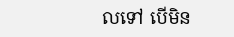លទៅ បើមិន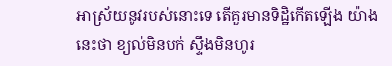អាស្រ័យនូវរបស់នោះទេ តើគួរមានទិដ្ឋិកើតឡើង យ៉ាងនេះថា ខ្យល់មិនបក់ ស្ទឹងមិនហូរ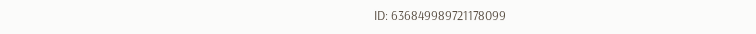ID: 636849989721178099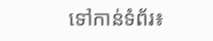ទៅកាន់ទំព័រ៖